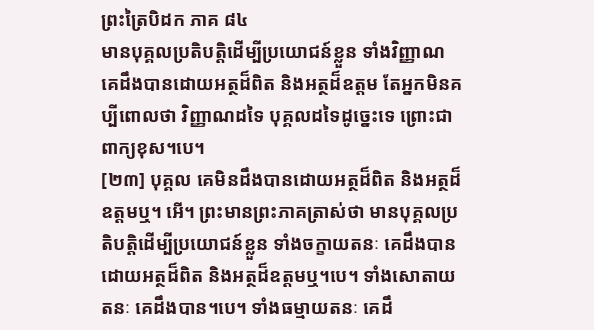ព្រះត្រៃបិដក ភាគ ៨៤
មានបុគ្គលប្រតិបត្តិដើម្បីប្រយោជន៍ខ្លួន ទាំងវិញ្ញាណ គេដឹងបានដោយអត្ថដ៏ពិត និងអត្ថដ៏ឧត្តម តែអ្នកមិនគប្បីពោលថា វិញ្ញាណដទៃ បុគ្គលដទៃដូច្នេះទេ ព្រោះជាពាក្យខុស។បេ។
[២៣] បុគ្គល គេមិនដឹងបានដោយអត្ថដ៏ពិត និងអត្ថដ៏ឧត្តមឬ។ អើ។ ព្រះមានព្រះភាគត្រាស់ថា មានបុគ្គលប្រតិបត្តិដើម្បីប្រយោជន៍ខ្លួន ទាំងចក្ខាយតនៈ គេដឹងបានដោយអត្ថដ៏ពិត និងអត្ថដ៏ឧត្តមឬ។បេ។ ទាំងសោតាយតនៈ គេដឹងបាន។បេ។ ទាំងធម្មាយតនៈ គេដឹ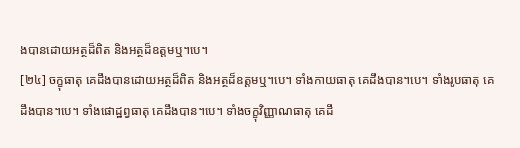ងបានដោយអត្ថដ៏ពិត និងអត្ថដ៏ឧត្តមឬ។បេ។
[២៤] ចក្ខុធាតុ គេដឹងបានដោយអត្ថដ៏ពិត និងអត្ថដ៏ឧត្តមឬ។បេ។ ទាំងកាយធាតុ គេដឹងបាន។បេ។ ទាំងរូបធាតុ គេដឹងបាន។បេ។ ទាំងផោដ្ឋព្វធាតុ គេដឹងបាន។បេ។ ទាំងចក្ខុវិញ្ញាណធាតុ គេដឹ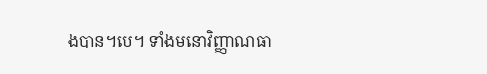ងបាន។បេ។ ទាំងមនោវិញ្ញាណធា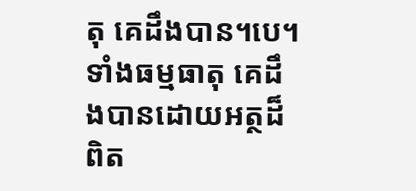តុ គេដឹងបាន។បេ។ ទាំងធម្មធាតុ គេដឹងបានដោយអត្ថដ៏ពិត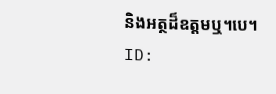និងអត្ថដ៏ឧត្តមឬ។បេ។
ID: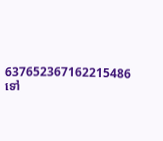637652367162215486
ទៅ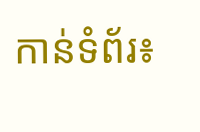កាន់ទំព័រ៖